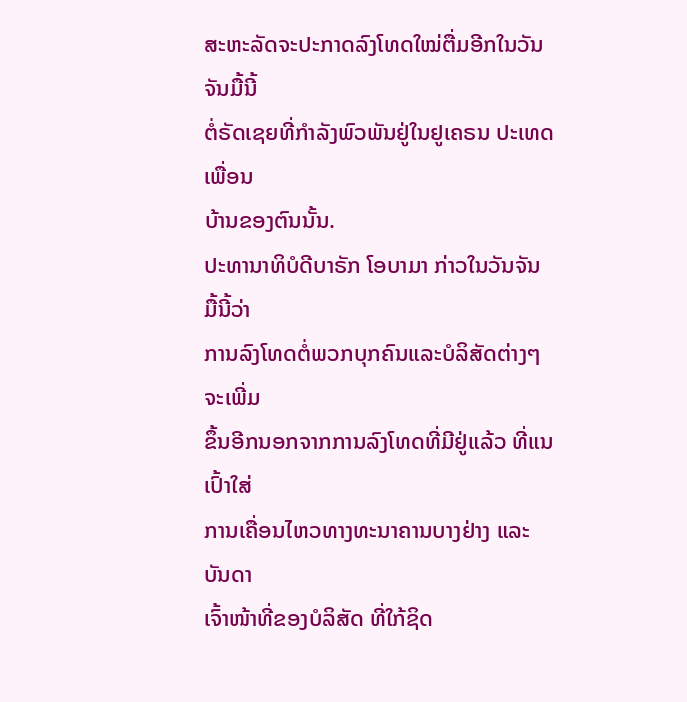ສະຫະລັດຈະປະກາດລົງໂທດໃໝ່ຕື່ມອີກໃນວັນຈັນມື້ນີ້
ຕໍ່ຣັດເຊຍທີ່ກຳລັງພົວພັນຢູ່ໃນຢູເຄຣນ ປະເທດເພື່ອນ
ບ້ານຂອງຕົນນັ້ນ.
ປະທານາທິບໍດີບາຣັກ ໂອບາມາ ກ່າວໃນວັນຈັນມື້ນີ້ວ່າ
ການລົງໂທດຕໍ່ພວກບຸກຄົນແລະບໍລິສັດຕ່າງໆ ຈະເພີ່ມ
ຂຶ້ນອີກນອກຈາກການລົງໂທດທີ່ມີຢູ່ແລ້ວ ທີ່ແນເປົ້າໃສ່
ການເຄື່ອນໄຫວທາງທະນາຄານບາງຢ່າງ ແລະບັນດາ
ເຈົ້າໜ້າທີ່ຂອງບໍລິສັດ ທີ່ໃກ້ຊິດ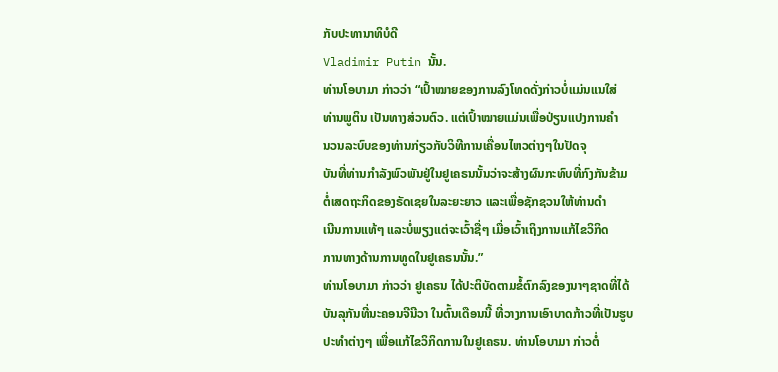ກັບປະທານາທິບໍດີ
Vladimir Putin ນັ້ນ.
ທ່ານໂອບາມາ ກ່າວວ່າ “ເປົ້າໝາຍຂອງການລົງໂທດດັ່ງກ່າວບໍ່ແມ່ນແນໃສ່
ທ່ານພູຕິນ ເປັນທາງສ່ວນຕົວ. ແຕ່ເປົ້າໝາຍແມ່ນເພື່ອປ່ຽນແປງການຄຳ
ນວນລະບົບຂອງທ່ານກ່ຽວກັບວິທີການເຄື່ອນໄຫວຕ່າງໆໃນປັດຈຸ
ບັນທີ່ທ່ານກຳລັງພົວພັນຢູ່ໃນຢູເຄຣນນັ້ນວ່າຈະສ້າງຜົນກະທົບທີ່ກົງກັນຂ້າມ
ຕໍ່ເສດຖະກິດຂອງຣັດເຊຍໃນລະຍະຍາວ ແລະເພື່ອຊັກຊວນໃຫ້ທ່ານດຳ
ເນີນການແທ້ໆ ແລະບໍ່ພຽງແຕ່ຈະເວົ້າຊື່ໆ ເມື່ອເວົ້າເຖິງການແກ້ໄຂວິກິດ
ການທາງດ້ານການທູດໃນຢູເຄຣນນັ້ນ.”
ທ່ານໂອບາມາ ກ່າວວ່າ ຢູເຄຣນ ໄດ້ປະຕິບັດຕາມຂໍ້ຕົກລົງຂອງນາໆຊາດທີ່ໄດ້
ບັນລຸກັນທີ່ນະຄອນຈີນີວາ ໃນຕົ້ນເດືອນນີ້ ທີ່ວາງການເອົາບາດກ້າວທີ່ເປັນຮູບ
ປະທຳຕ່າງໆ ເພື່ອແກ້ໄຂວິກິດການໃນຢູເຄຣນ. ທ່ານໂອບາມາ ກ່າວຕໍ່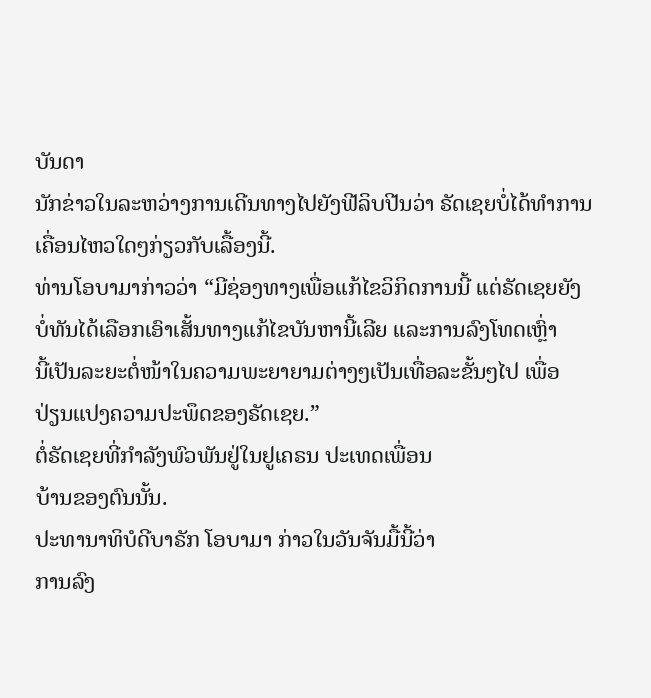ບັນດາ
ນັກຂ່າວໃນລະຫວ່າງການເດີນທາງໄປຍັງຟີລິບປີນວ່າ ຣັດເຊຍບໍ່ໄດ້ທຳການ
ເຄື່ອນໄຫວໃດໆກ່ຽວກັບເລື້ອງນີ້.
ທ່ານໂອບາມາກ່າວວ່າ “ມີຊ່ອງທາງເພື່ອແກ້ໄຂວິກິດການນີ້ ແຕ່ຣັດເຊຍຍັງ
ບໍ່ທັນໄດ້ເລືອກເອົາເສັ້ນທາງແກ້ໄຂບັນຫານີ້ເລີຍ ແລະການລົງໂທດເຫຼົ່າ
ນີ້ເປັນລະຍະຕໍ່ໜ້າໃນຄວາມພະຍາຍາມຕ່າງໆເປັນເທື່ອລະຂັ້ນໆໄປ ເພື່ອ
ປ່ຽນແປງຄວາມປະພຶດຂອງຣັດເຊຍ.”
ຕໍ່ຣັດເຊຍທີ່ກຳລັງພົວພັນຢູ່ໃນຢູເຄຣນ ປະເທດເພື່ອນ
ບ້ານຂອງຕົນນັ້ນ.
ປະທານາທິບໍດີບາຣັກ ໂອບາມາ ກ່າວໃນວັນຈັນມື້ນີ້ວ່າ
ການລົງ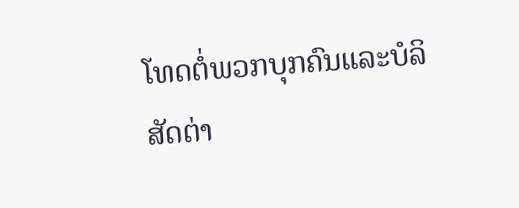ໂທດຕໍ່ພວກບຸກຄົນແລະບໍລິສັດຕ່າ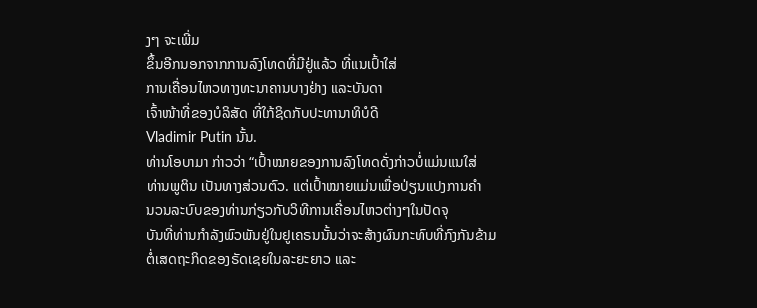ງໆ ຈະເພີ່ມ
ຂຶ້ນອີກນອກຈາກການລົງໂທດທີ່ມີຢູ່ແລ້ວ ທີ່ແນເປົ້າໃສ່
ການເຄື່ອນໄຫວທາງທະນາຄານບາງຢ່າງ ແລະບັນດາ
ເຈົ້າໜ້າທີ່ຂອງບໍລິສັດ ທີ່ໃກ້ຊິດກັບປະທານາທິບໍດີ
Vladimir Putin ນັ້ນ.
ທ່ານໂອບາມາ ກ່າວວ່າ “ເປົ້າໝາຍຂອງການລົງໂທດດັ່ງກ່າວບໍ່ແມ່ນແນໃສ່
ທ່ານພູຕິນ ເປັນທາງສ່ວນຕົວ. ແຕ່ເປົ້າໝາຍແມ່ນເພື່ອປ່ຽນແປງການຄຳ
ນວນລະບົບຂອງທ່ານກ່ຽວກັບວິທີການເຄື່ອນໄຫວຕ່າງໆໃນປັດຈຸ
ບັນທີ່ທ່ານກຳລັງພົວພັນຢູ່ໃນຢູເຄຣນນັ້ນວ່າຈະສ້າງຜົນກະທົບທີ່ກົງກັນຂ້າມ
ຕໍ່ເສດຖະກິດຂອງຣັດເຊຍໃນລະຍະຍາວ ແລະ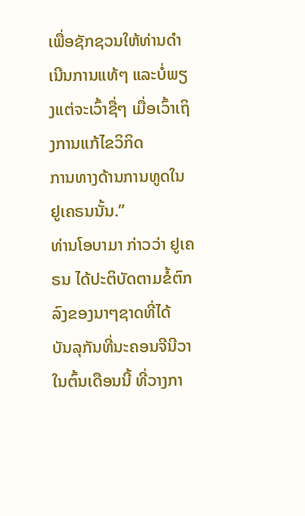ເພື່ອຊັກຊວນໃຫ້ທ່ານດຳ
ເນີນການແທ້ໆ ແລະບໍ່ພຽງແຕ່ຈະເວົ້າຊື່ໆ ເມື່ອເວົ້າເຖິງການແກ້ໄຂວິກິດ
ການທາງດ້ານການທູດໃນຢູເຄຣນນັ້ນ.”
ທ່ານໂອບາມາ ກ່າວວ່າ ຢູເຄຣນ ໄດ້ປະຕິບັດຕາມຂໍ້ຕົກລົງຂອງນາໆຊາດທີ່ໄດ້
ບັນລຸກັນທີ່ນະຄອນຈີນີວາ ໃນຕົ້ນເດືອນນີ້ ທີ່ວາງກາ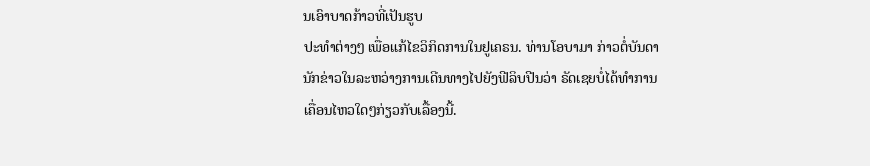ນເອົາບາດກ້າວທີ່ເປັນຮູບ
ປະທຳຕ່າງໆ ເພື່ອແກ້ໄຂວິກິດການໃນຢູເຄຣນ. ທ່ານໂອບາມາ ກ່າວຕໍ່ບັນດາ
ນັກຂ່າວໃນລະຫວ່າງການເດີນທາງໄປຍັງຟີລິບປີນວ່າ ຣັດເຊຍບໍ່ໄດ້ທຳການ
ເຄື່ອນໄຫວໃດໆກ່ຽວກັບເລື້ອງນີ້.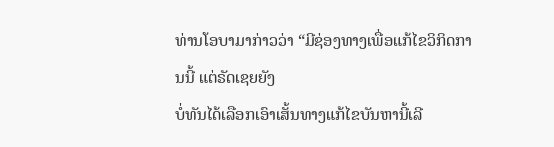ທ່ານໂອບາມາກ່າວວ່າ “ມີຊ່ອງທາງເພື່ອແກ້ໄຂວິກິດການນີ້ ແຕ່ຣັດເຊຍຍັງ
ບໍ່ທັນໄດ້ເລືອກເອົາເສັ້ນທາງແກ້ໄຂບັນຫານີ້ເລີ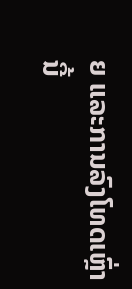ຍ ແລະການລົງໂທດເຫຼົ່າ
ນີ້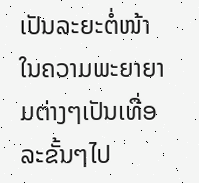ເປັນລະຍະຕໍ່ໜ້າໃນຄວາມພະຍາຍາມຕ່າງໆເປັນເທື່ອລະຂັ້ນໆໄປ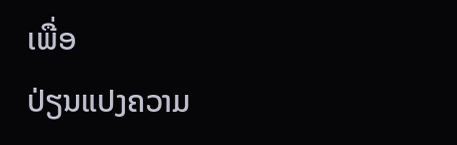ເພື່ອ
ປ່ຽນແປງຄວາມ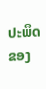ປະພຶດຂອງ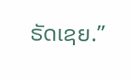ຣັດເຊຍ.”